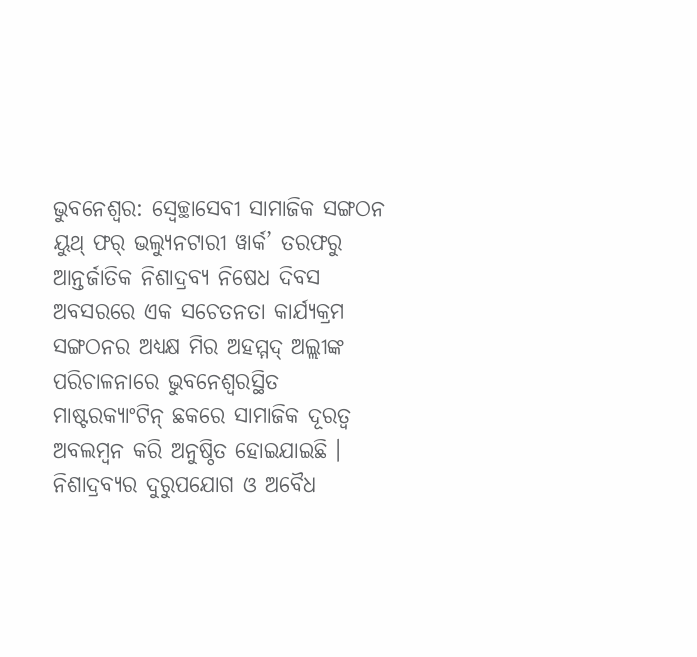ଭୁବନେଶ୍ୱର: ସ୍ୱେଚ୍ଛାସେବୀ ସାମାଜିକ ସଙ୍ଗଠନ ୟୁଥ୍ ଫର୍ ଭଲ୍ୟୁନଟାରୀ ୱାର୍କ’ ତରଫରୁ ଆନ୍ତର୍ଜାତିକ ନିଶାଦ୍ରବ୍ୟ ନିଷେଧ ଦିବସ ଅବସରରେ ଏକ ସଚେତନତା କାର୍ଯ୍ୟକ୍ରମ ସଙ୍ଗଠନର ଅଧ୍ୟକ୍ଷ ମିର ଅହମ୍ମଦ୍ ଅଲ୍ଲୀଙ୍କ ପରିଚାଳନାରେ ଭୁବନେଶ୍ୱରସ୍ଥିତ ମାଷ୍ଟରକ୍ୟାଂଟିନ୍ ଛକରେ ସାମାଜିକ ଦୂରତ୍ୱ ଅବଲମ୍ବନ କରି ଅନୁଷ୍ଠିତ ହୋଇଯାଇଛି । ନିଶାଦ୍ରବ୍ୟର ଦୁରୁପଯୋଗ ଓ ଅବୈଧ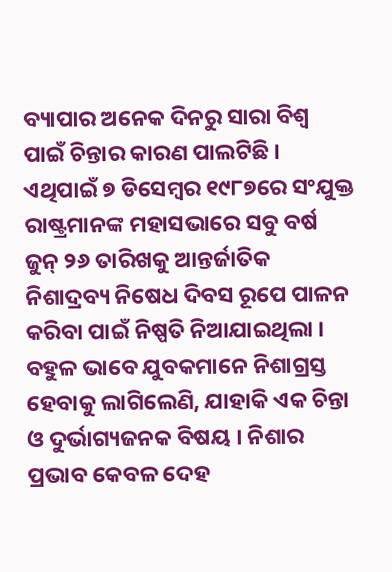ବ୍ୟାପାର ଅନେକ ଦିନରୁ ସାରା ବିଶ୍ୱ ପାଇଁ ଚିନ୍ତାର କାରଣ ପାଲଟିଛି । ଏଥିପାଇଁ ୭ ଡିସେମ୍ବର ୧୯୮୭ରେ ସଂଯୁକ୍ତ ରାଷ୍ଟ୍ରମାନଙ୍କ ମହାସଭାରେ ସବୁ ବର୍ଷ ଜୁନ୍ ୨୬ ତାରିଖକୁ ଆନ୍ତର୍ଜାତିକ ନିଶାଦ୍ରବ୍ୟ ନିଷେଧ ଦିବସ ରୂପେ ପାଳନ କରିବା ପାଇଁ ନିଷ୍ପତି ନିଆଯାଇଥିଲା । ବହୁଳ ଭାବେ ଯୁବକମାନେ ନିଶାଗ୍ରସ୍ତ ହେବାକୁ ଲାଗିଲେଣି, ଯାହାକି ଏକ ଚିନ୍ତା ଓ ଦୁର୍ଭାଗ୍ୟଜନକ ବିଷୟ । ନିଶାର ପ୍ରଭାବ କେବଳ ଦେହ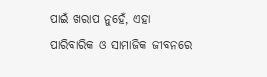ପାଇଁ ଖରାପ ନୁହେଁ, ଏହା ପାରିବାରିକ ଓ ସାମାଜିକ ଜୀବନରେ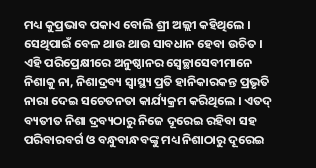ମଧ୍ୟ କୁପ୍ରଭାବ ପକାଏ ବୋଲି ଶ୍ରୀ ଅଲ୍ଲୀ କହିଥିଲେ । ସେଥିପାଇଁ ବେଳ ଥାଉ ଥାଉ ସାବଧାନ ହେବା ଉଚିତ । ଏହି ପରିପ୍ରେକ୍ଷୀରେ ଅନୁଷ୍ଠାନର ସ୍ୱେଚ୍ଛାସେବୀମାନେ ନିଶାକୁ ନା, ନିଶାଦ୍ରବ୍ୟ ସ୍ୱାସ୍ଥ୍ୟ ପ୍ରତି ହାନିକାରକନ୍ତ ପ୍ରଭୃତି ନାରା ଦେଇ ସଚେତନତା କାର୍ଯ୍ୟକ୍ରମ କରିଥିଲେ । ଏତଦ୍ ବ୍ୟତୀତ ନିଶା ଦ୍ରବ୍ୟଠାରୁ ନିଜେ ଦୂରେଇ ରହିବା ସହ ପରିବାରବର୍ଗ ଓ ବନ୍ଧୁବାନ୍ଧବଙ୍କୁ ମଧ୍ୟ ନିଶାଠାରୁ ଦୂରେଇ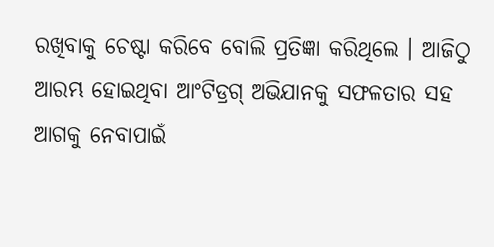ରଖିବାକୁ ଚେଷ୍ଟା କରିବେ ବୋଲି ପ୍ରତିଜ୍ଞା କରିଥିଲେ । ଆଜିଠୁ ଆରମ୍ଭ ହୋଇଥିବା ଆଂଟିଡ୍ରଗ୍ ଅଭିଯାନକୁ ସଫଳତାର ସହ ଆଗକୁ ନେବାପାଇଁ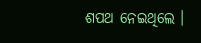ଶପଥ ନେଇଥିଲେ ।